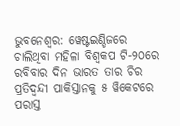ଭୁବନେଶ୍ୱର: ୱେଷ୍ଟଇଣ୍ଡିଜରେ ଚାଲିଥିବା ମହିଳା ବିଶ୍ୱକପ ଟି-୨୦ରେ ରବିବାର ଦିନ ଭାରତ ତାର ଚିର ପ୍ରତିଦ୍ୱନ୍ଦୀ ପାକିସ୍ତାନକୁ ୫ ୱିକେଟରେ ପରାସ୍ତ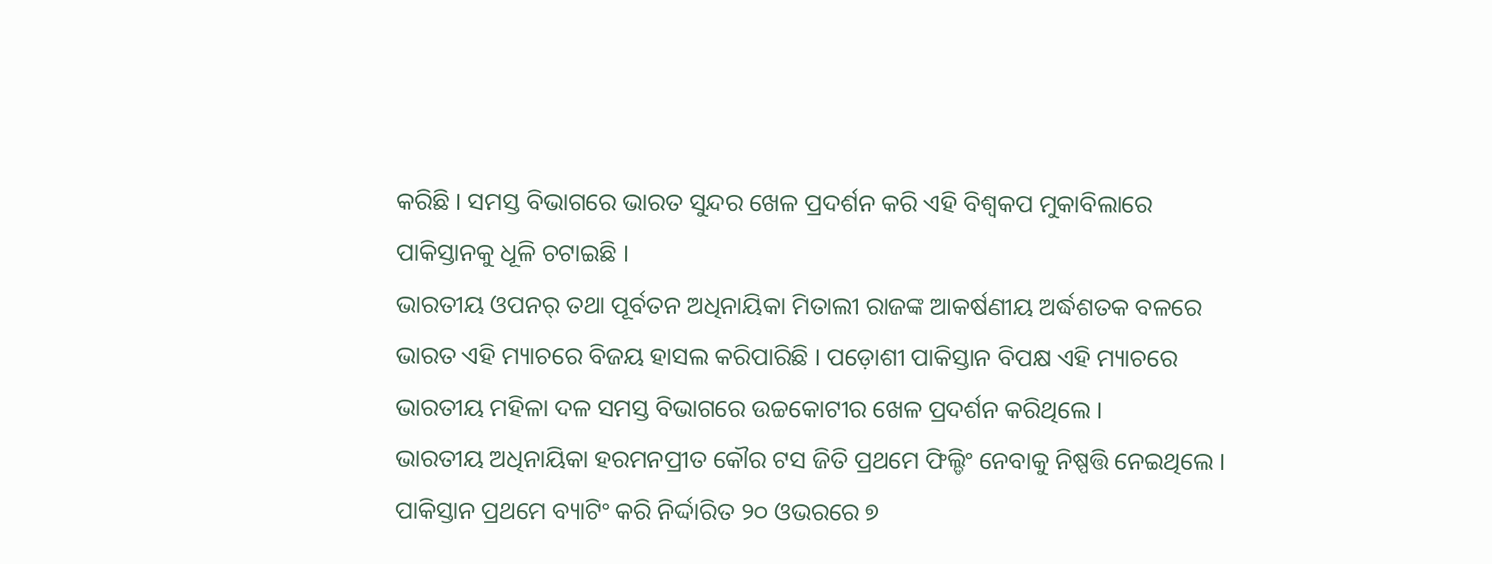କରିଛି । ସମସ୍ତ ବିଭାଗରେ ଭାରତ ସୁନ୍ଦର ଖେଳ ପ୍ରଦର୍ଶନ କରି ଏହି ବିଶ୍ୱକପ ମୁକାବିଲାରେ ପାକିସ୍ତାନକୁ ଧୂଳି ଚଟାଇଛି ।
ଭାରତୀୟ ଓପନର୍ ତଥା ପୂର୍ବତନ ଅଧିନାୟିକା ମିତାଲୀ ରାଜଙ୍କ ଆକର୍ଷଣୀୟ ଅର୍ଦ୍ଧଶତକ ବଳରେ ଭାରତ ଏହି ମ୍ୟାଚରେ ବିଜୟ ହାସଲ କରିପାରିଛି । ପଡ଼ୋଶୀ ପାକିସ୍ତାନ ବିପକ୍ଷ ଏହି ମ୍ୟାଚରେ ଭାରତୀୟ ମହିଳା ଦଳ ସମସ୍ତ ବିଭାଗରେ ଉଚ୍ଚକୋଟୀର ଖେଳ ପ୍ରଦର୍ଶନ କରିଥିଲେ ।
ଭାରତୀୟ ଅଧିନାୟିକା ହରମନପ୍ରୀତ କୌର ଟସ ଜିତି ପ୍ରଥମେ ଫିଲ୍ଡିଂ ନେବାକୁ ନିଷ୍ପତ୍ତି ନେଇଥିଲେ । ପାକିସ୍ତାନ ପ୍ରଥମେ ବ୍ୟାଟିଂ କରି ନିର୍ଦ୍ଦାରିତ ୨୦ ଓଭରରେ ୭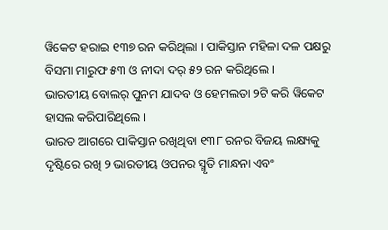ୱିକେଟ ହରାଇ ୧୩୭ ରନ କରିଥିଲା । ପାକିସ୍ତାନ ମହିଳା ଦଳ ପକ୍ଷରୁ ବିସମା ମାରୁଫ ୫୩ ଓ ନୀଦା ଦର୍ ୫୨ ରନ କରିଥିଲେ ।
ଭାରତୀୟ ବୋଲର୍ ପୁନମ ଯାଦବ ଓ ହେମଲତା ୨ଟି କରି ୱିକେଟ ହାସଲ କରିପାରିଥିଲେ ।
ଭାରତ ଆଗରେ ପାକିସ୍ତାନ ରଖିଥିବା ୧୩୮ ରନର ବିଜୟ ଲକ୍ଷ୍ୟକୁ ଦୃଷ୍ଟିରେ ରଖି ୨ ଭାରତୀୟ ଓପନର ସ୍ମୃତି ମାନ୍ଧନା ଏବଂ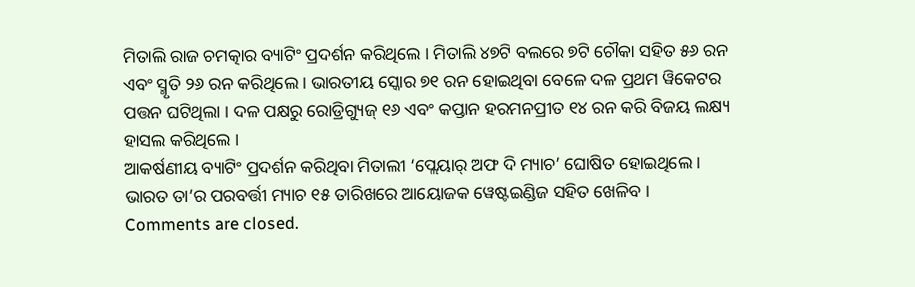ମିତାଲି ରାଜ ଚମତ୍କାର ବ୍ୟାଟିଂ ପ୍ରଦର୍ଶନ କରିଥିଲେ । ମିତାଲି ୪୭ଟି ବଲରେ ୭ଟି ଚୌକା ସହିତ ୫୬ ରନ ଏବଂ ସ୍ମୃତି ୨୬ ରନ କରିଥିଲେ । ଭାରତୀୟ ସ୍କୋର ୭୧ ରନ ହୋଇଥିବା ବେଳେ ଦଳ ପ୍ରଥମ ୱିକେଟର ପତ୍ତନ ଘଟିଥିଲା । ଦଳ ପକ୍ଷରୁ ରୋଡ୍ରିଗ୍ୟୁଜ୍ ୧୬ ଏବଂ କପ୍ତାନ ହରମନପ୍ରୀତ ୧୪ ରନ କରି ବିଜୟ ଲକ୍ଷ୍ୟ ହାସଲ କରିଥିଲେ ।
ଆକର୍ଷଣୀୟ ବ୍ୟାଟିଂ ପ୍ରଦର୍ଶନ କରିଥିବା ମିତାଲୀ ‘ପ୍ଲେୟାର୍ ଅଫ ଦି ମ୍ୟାଚ’ ଘୋଷିତ ହୋଇଥିଲେ ।
ଭାରତ ତା’ର ପରବର୍ତ୍ତୀ ମ୍ୟାଚ ୧୫ ତାରିଖରେ ଆୟୋଜକ ୱେଷ୍ଟଇଣ୍ଡିଜ ସହିତ ଖେଳିବ ।
Comments are closed.